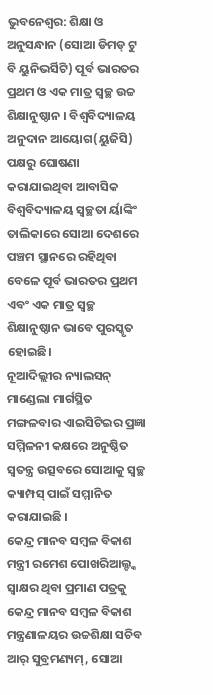ଭୁବନେଶ୍ୱର: ଶିକ୍ଷା ଓ ଅନୁସନ୍ଧାନ (ସୋଆ ଡିମଡ୍ ଟୁ ବି ୟୁନିଭର୍ସିଟି) ପୂର୍ବ ଭାରତର ପ୍ରଥମ ଓ ଏକ ମାତ୍ର ସ୍ୱଚ୍ଛ ଉଚ୍ଚ ଶିକ୍ଷାନୁଷ୍ଠାନ । ବିଶ୍ୱବିଦ୍ୟାଳୟ ଅନୁଦାନ ଆୟୋଗ(ୟୁଜିସି) ପକ୍ଷରୁ ଘୋଷଣା କରାଯାଇଥିବା ଆବାସିକ ବିଶ୍ୱବିଦ୍ୟାଳୟ ସ୍ୱଚ୍ଛତା ର୍ୟାଙ୍କିଂ ତାଲିକାରେ ସୋଆ ଦେଶରେ ପଞ୍ଚମ ସ୍ଥାନରେ ରହିଥିବା ବେଳେ ପୂର୍ବ ଭାରତର ପ୍ରଥମ ଏବଂ ଏକ ମାତ୍ର ସ୍ୱଚ୍ଛ ଶିକ୍ଷାନୁଷ୍ଠାନ ଭାବେ ପୁରସ୍କୃତ ହୋଇଛି।
ନୂଆଦିଲ୍ଲୀର ନ୍ୟାଲସନ୍ ମାଣ୍ଡେଲା ମାର୍ଗସ୍ଥିତ ମଙ୍ଗଳବାର ଏାଇସିଟିଇର ପ୍ରଜ୍ଞା ସମ୍ମିଳନୀ କକ୍ଷରେ ଅନୁଷ୍ଠିତ ସ୍ୱତନ୍ତ୍ର ଉତ୍ସବରେ ସୋଆକୁ ସ୍ୱଚ୍ଛ କ୍ୟାମ୍ପସ୍ ପାଇଁ ସମ୍ମାନିତ କରାଯାଇଛି ।
କେନ୍ଦ୍ର ମାନବ ସମ୍ବଳ ବିକାଶ ମନ୍ତ୍ରୀ ରମେଶ ପୋଖରିଆଲ୍ଙ୍କ ସ୍ୱାକ୍ଷର ଥିବା ପ୍ରମାଣ ପତ୍ରକୁ କେନ୍ଦ୍ର ମାନବ ସମ୍ବଳ ବିକାଶ ମନ୍ତ୍ରଣାଳୟର ଉଚ୍ଚଶିକ୍ଷା ସଚିବ ଆର୍ ସୁବ୍ରମଣ୍ୟମ୍, ସୋଆ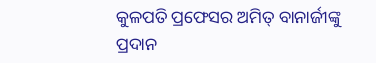କୁଳପତି ପ୍ରଫେସର ଅମିତ୍ ବାନାର୍ଜୀଙ୍କୁ ପ୍ରଦାନ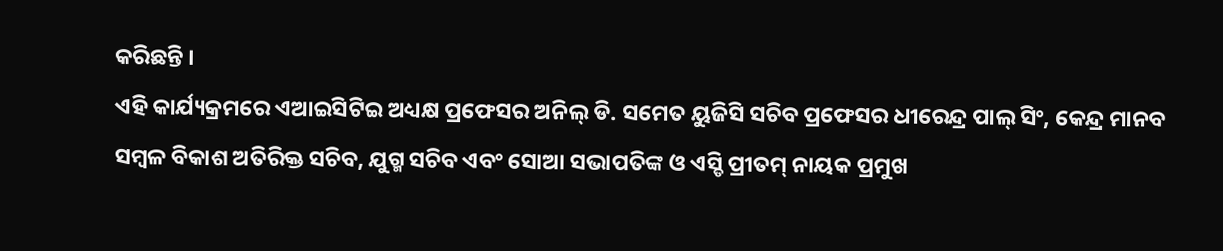କରିଛନ୍ତି ।
ଏହି କାର୍ଯ୍ୟକ୍ରମରେ ଏଆଇସିଟିଇ ଅଧ୍ୟକ୍ଷ ପ୍ରଫେସର ଅନିଲ୍ ଡି. ସମେତ ୟୁଜିସି ସଚିବ ପ୍ରଫେସର ଧୀରେନ୍ଦ୍ର ପାଲ୍ ସିଂ, କେନ୍ଦ୍ର ମାନବ ସମ୍ବଳ ବିକାଶ ଅତିରିକ୍ତ ସଚିବ, ଯୁଗ୍ମ ସଚିବ ଏବଂ ସୋଆ ସଭାପତିଙ୍କ ଓ ଏସ୍ଡି ପ୍ରୀତମ୍ ନାୟକ ପ୍ରମୁଖ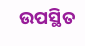ଉପସ୍ଥିତ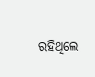ରହିଥିଲେ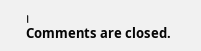।
Comments are closed.